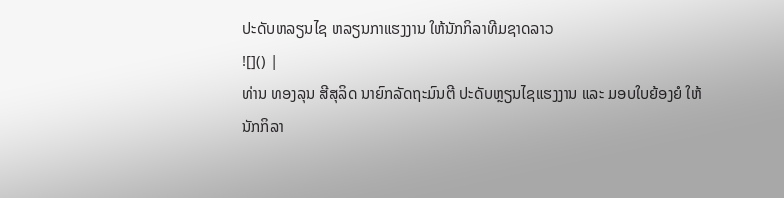ປະດັບຫລຽນໄຊ ຫລຽນກາແຮງງານ ໃຫ້ນັກກິລາທີມຊາດລາວ
![]() |
ທ່ານ ທອງລຸນ ສີສຸລິດ ນາຍົກລັດຖະມົນຕີ ປະດັບຫຼຽນໄຊແຮງງານ ແລະ ມອບໃບຍ້ອງຍໍ ໃຫ້ນັກກິລາ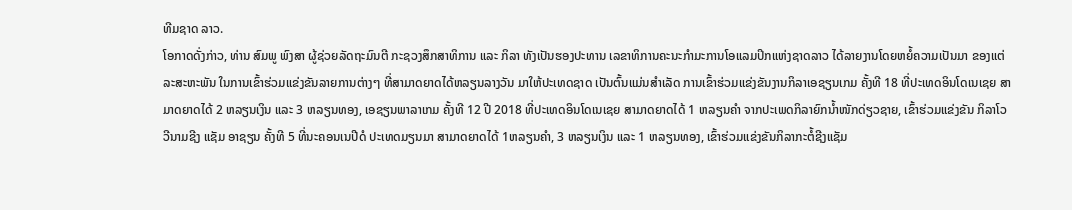ທີມຊາດ ລາວ.
ໂອກາດດັ່ງກ່າວ, ທ່ານ ສົມພູ ພົງສາ ຜູ້ຊ່ວຍລັດຖະມົນຕີ ກະຊວງສຶກສາທິການ ແລະ ກິລາ ທັງເປັນຮອງປະທານ ເລຂາທິການຄະນະກຳມະການໂອແລມປິກແຫ່ງຊາດລາວ ໄດ້ລາຍງານໂດຍຫຍໍ້ຄວາມເປັນມາ ຂອງແຕ່ລະສະຫະພັນ ໃນການເຂົ້າຮ່ວມແຂ່ງຂັນລາຍການຕ່າງໆ ທີ່ສາມາດຍາດໄດ້ຫລຽນລາງວັນ ມາໃຫ້ປະເທດຊາດ ເປັນຕົ້ນແມ່ນສຳເລັດ ການເຂົ້າຮ່ວມແຂ່ງຂັນງານກິລາເອຊຽນເກມ ຄັ້ງທີ 18 ທີ່ປະເທດອິນໂດເນເຊຍ ສາ ມາດຍາດໄດ້ 2 ຫລຽນເງິນ ແລະ 3 ຫລຽນທອງ, ເອຊຽນພາລາເກມ ຄັ້ງທີ 12 ປີ 2018 ທີ່ປະເທດອິນໂດເນເຊຍ ສາມາດຍາດໄດ້ 1 ຫລຽນຄຳ ຈາກປະເພດກິລາຍົກນ້ຳໜັກດ່ຽວຊາຍ, ເຂົ້າຮ່ວມແຂ່ງຂັນ ກິລາໂວ ວີນາມຊີງ ແຊັມ ອາຊຽນ ຄັ້ງທີ 5 ທີ່ນະຄອນເນປີດໍ ປະເທດມຽນມາ ສາມາດຍາດໄດ້ 1ຫລຽນຄຳ, 3 ຫລຽນເງິນ ແລະ 1 ຫລຽນທອງ, ເຂົ້າຮ່ວມແຂ່ງຂັນກິລາກະຕໍ້ຊີງແຊັມ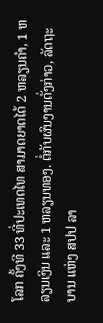ໂລກ ຄັ້ງທີ 33 ທີ່ປະເທດໄທ ສາມາດຍາດໄດ້ 2 ຫລຽນຄຳ, 1 ຫລຽນເງິນ ແລະ 1 ຫລຽນທອງ. ຕໍ່ກັບຜົນງານດັ່ງກ່າວ, ລັດຖະບານ ແຫ່ງ ສປປ ລາ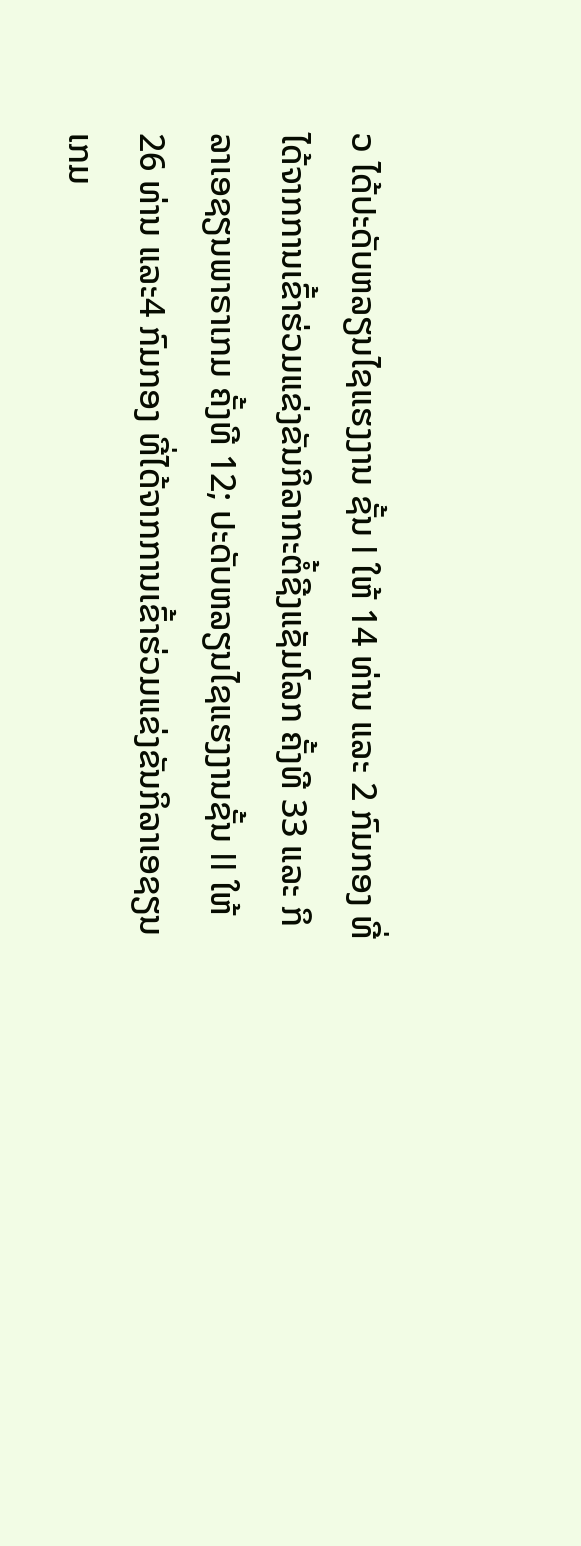ວ ໄດ້ປະດັບຫລຽນໄຊແຮງງານ ຊັ້ນ I ໃຫ້ 14 ທ່ານ ແລະ 2 ກົມກອງ ທີ່ໄດ້ຈາກການເຂົ້າຮ່ວມແຂ່ງຂັນກິລາກະຕໍ້ຊີງແຊັມໂລກ ຄັ້ງທີ 33 ແລະ ກິລາເອຊຽນພາຣາເກມ ຄັ້ງທີ 12; ປະດັບຫລຽນໄຊແຮງງານຊັ້ນ II ໃຫ້ 26 ທ່ານ ແລະ4 ກົມກອງ ທີ່ໄດ້ຈາກການເຂົ້າຮ່ວມແຂ່ງຂັນກິລາເອຊຽນເກມ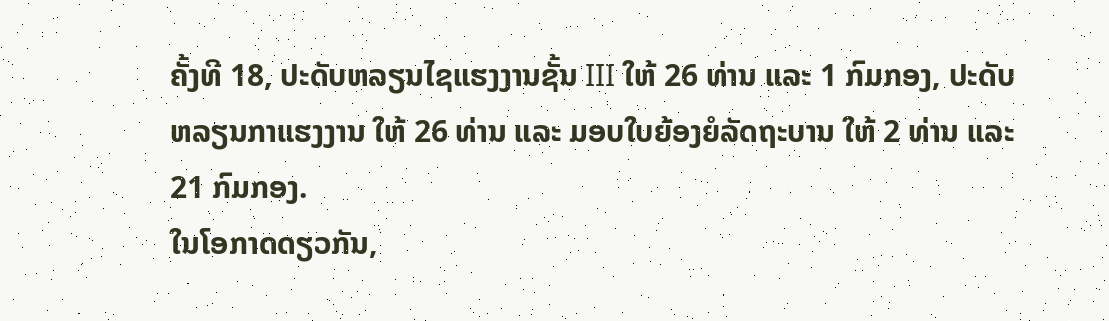ຄັ້ງທີ 18, ປະດັບຫລຽນໄຊແຮງງານຊັ້ນ III ໃຫ້ 26 ທ່ານ ແລະ 1 ກົມກອງ, ປະດັບຫລຽນກາແຮງງານ ໃຫ້ 26 ທ່ານ ແລະ ມອບໃບຍ້ອງຍໍລັດຖະບານ ໃຫ້ 2 ທ່ານ ແລະ 21 ກົມກອງ.
ໃນໂອກາດດຽວກັນ,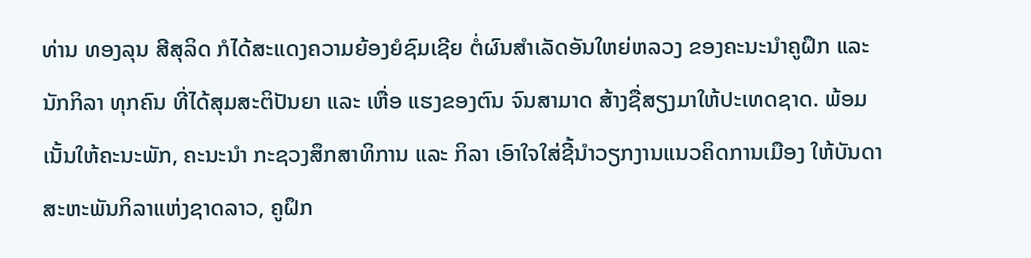ທ່ານ ທອງລຸນ ສີສຸລິດ ກໍໄດ້ສະແດງຄວາມຍ້ອງຍໍຊົມເຊີຍ ຕໍ່ຜົນສຳເລັດອັນໃຫຍ່ຫລວງ ຂອງຄະນະນຳຄູຝຶກ ແລະ ນັກກິລາ ທຸກຄົນ ທີ່ໄດ້ສຸມສະຕິປັນຍາ ແລະ ເຫື່ອ ແຮງຂອງຕົນ ຈົນສາມາດ ສ້າງຊື່ສຽງມາໃຫ້ປະເທດຊາດ. ພ້ອມເນັ້ນໃຫ້ຄະນະພັກ, ຄະນະນຳ ກະຊວງສຶກສາທິການ ແລະ ກິລາ ເອົາໃຈໃສ່ຊີ້ນຳວຽກງານແນວຄິດການເມືອງ ໃຫ້ບັນດາສະຫະພັນກິລາແຫ່ງຊາດລາວ, ຄູຝຶກ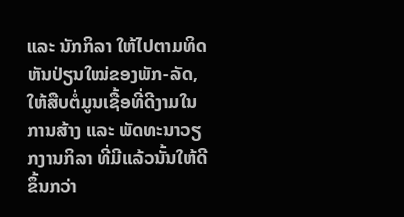ແລະ ນັກກິລາ ໃຫ້ໄປຕາມທິດ ຫັນປ່ຽນໃໝ່ຂອງພັກ-ລັດ, ໃຫ້ສືບຕໍ່ມູນເຊື້ອທີ່ດີງາມໃນການສ້າງ ແລະ ພັດທະນາວຽກງານກິລາ ທີ່ມີແລ້ວນັ້ນໃຫ້ດີຂຶ້ນກວ່າ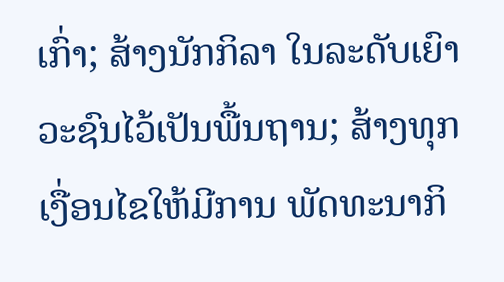ເກົ່າ; ສ້າງນັກກິລາ ໃນລະດັບເຍົາວະຊົນໄວ້ເປັນພື້ນຖານ; ສ້າງທຸກເງື່ອນໄຂໃຫ້ມີການ ພັດທະນາກິ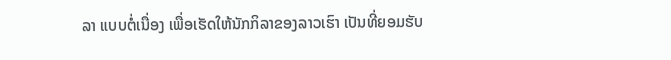ລາ ແບບຕໍ່ເນື່ອງ ເພື່ອເຮັດໃຫ້ນັກກິລາຂອງລາວເຮົາ ເປັນທີ່ຍອມຮັບ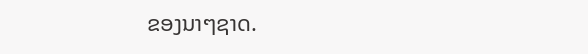ຂອງນາໆຊາດ.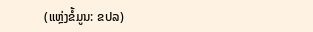(ແຫຼ່ງຂໍ້ມູນ: ຂປລ)